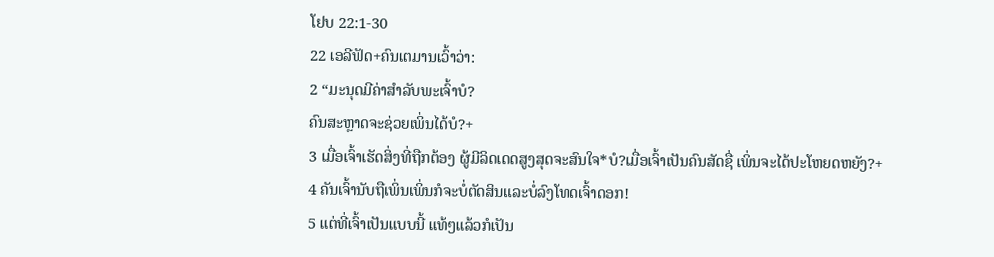ໂຢບ 22:1-30
22 ເອລີຟັດ+ຄົນເຕມານເວົ້າວ່າ:
2 “ມະນຸດມີຄ່າສຳລັບພະເຈົ້າບໍ?
ຄົນສະຫຼາດຈະຊ່ວຍເພິ່ນໄດ້ບໍ?+
3 ເມື່ອເຈົ້າເຮັດສິ່ງທີ່ຖືກຕ້ອງ ຜູ້ມີລິດເດດສູງສຸດຈະສົນໃຈ*ບໍ?ເມື່ອເຈົ້າເປັນຄົນສັດຊື່ ເພິ່ນຈະໄດ້ປະໂຫຍດຫຍັງ?+
4 ຄັນເຈົ້ານັບຖືເພິ່ນເພິ່ນກໍຈະບໍ່ຕັດສິນແລະບໍ່ລົງໂທດເຈົ້າດອກ!
5 ແຕ່ທີ່ເຈົ້າເປັນແບບນີ້ ແທ້ໆແລ້ວກໍເປັນ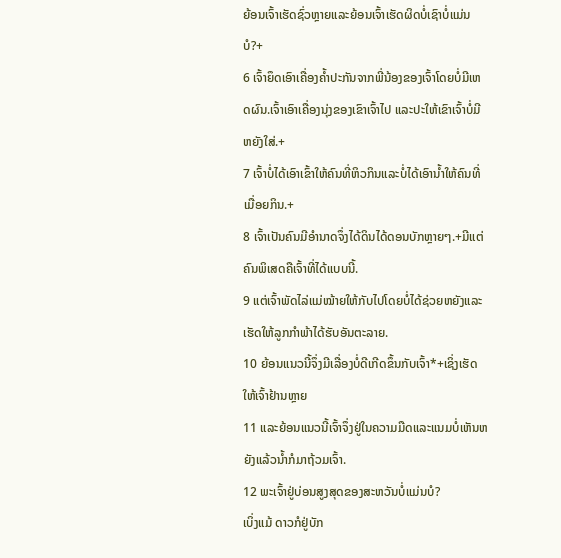ຍ້ອນເຈົ້າເຮັດຊົ່ວຫຼາຍແລະຍ້ອນເຈົ້າເຮັດຜິດບໍ່ເຊົາບໍ່ແມ່ນບໍ?+
6 ເຈົ້າຍຶດເອົາເຄື່ອງຄ້ຳປະກັນຈາກພີ່ນ້ອງຂອງເຈົ້າໂດຍບໍ່ມີເຫດຜົນ.ເຈົ້າເອົາເຄື່ອງນຸ່ງຂອງເຂົາເຈົ້າໄປ ແລະປະໃຫ້ເຂົາເຈົ້າບໍ່ມີຫຍັງໃສ່.+
7 ເຈົ້າບໍ່ໄດ້ເອົາເຂົ້າໃຫ້ຄົນທີ່ຫິວກິນແລະບໍ່ໄດ້ເອົານ້ຳໃຫ້ຄົນທີ່ເມື່ອຍກິນ.+
8 ເຈົ້າເປັນຄົນມີອຳນາດຈຶ່ງໄດ້ດິນໄດ້ດອນບັກຫຼາຍໆ.+ມີແຕ່ຄົນພິເສດຄືເຈົ້າທີ່ໄດ້ແບບນີ້.
9 ແຕ່ເຈົ້າພັດໄລ່ແມ່ໝ້າຍໃຫ້ກັບໄປໂດຍບໍ່ໄດ້ຊ່ວຍຫຍັງແລະເຮັດໃຫ້ລູກກຳພ້າໄດ້ຮັບອັນຕະລາຍ.
10 ຍ້ອນແນວນີ້ຈຶ່ງມີເລື່ອງບໍ່ດີເກີດຂຶ້ນກັບເຈົ້າ*+ເຊິ່ງເຮັດໃຫ້ເຈົ້າຢ້ານຫຼາຍ
11 ແລະຍ້ອນແນວນີ້ເຈົ້າຈຶ່ງຢູ່ໃນຄວາມມືດແລະແນມບໍ່ເຫັນຫຍັງແລ້ວນ້ຳກໍມາຖ້ວມເຈົ້າ.
12 ພະເຈົ້າຢູ່ບ່ອນສູງສຸດຂອງສະຫວັນບໍ່ແມ່ນບໍ?
ເບິ່ງແມ້ ດາວກໍຢູ່ບັກ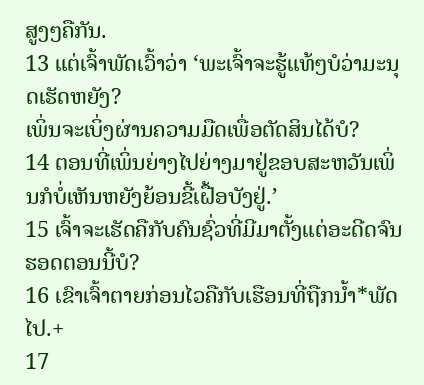ສູງໆຄືກັນ.
13 ແຕ່ເຈົ້າພັດເວົ້າວ່າ ‘ພະເຈົ້າຈະຮູ້ແທ້ໆບໍວ່າມະນຸດເຮັດຫຍັງ?
ເພິ່ນຈະເບິ່ງຜ່ານຄວາມມືດເພື່ອຕັດສິນໄດ້ບໍ?
14 ຕອນທີ່ເພິ່ນຍ່າງໄປຍ່າງມາຢູ່ຂອບສະຫວັນເພິ່ນກໍບໍ່ເຫັນຫຍັງຍ້ອນຂີ້ເຝື້ອບັງຢູ່.’
15 ເຈົ້າຈະເຮັດຄືກັບຄົນຊົ່ວທີ່ມີມາຕັ້ງແຕ່ອະດີດຈົນຮອດຕອນນີ້ບໍ?
16 ເຂົາເຈົ້າຕາຍກ່ອນໄວຄືກັບເຮືອນທີ່ຖືກນ້ຳ*ພັດໄປ.+
17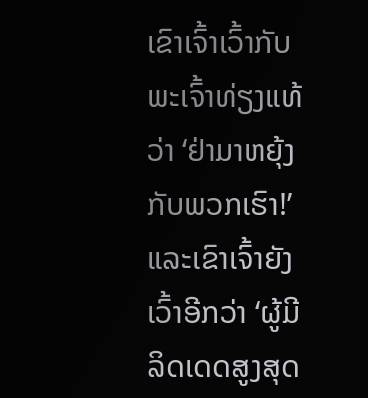ເຂົາເຈົ້າເວົ້າກັບພະເຈົ້າທ່ຽງແທ້ວ່າ ‘ຢ່າມາຫຍຸ້ງກັບພວກເຮົາ!’
ແລະເຂົາເຈົ້າຍັງເວົ້າອີກວ່າ ‘ຜູ້ມີລິດເດດສູງສຸດ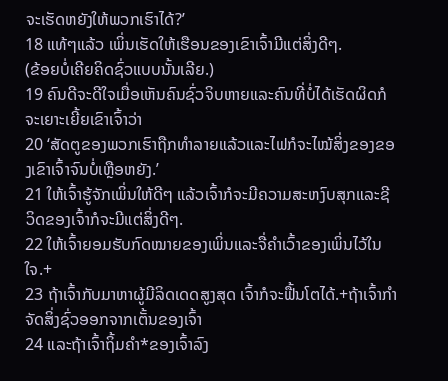ຈະເຮັດຫຍັງໃຫ້ພວກເຮົາໄດ້?’
18 ແທ້ໆແລ້ວ ເພິ່ນເຮັດໃຫ້ເຮືອນຂອງເຂົາເຈົ້າມີແຕ່ສິ່ງດີໆ.
(ຂ້ອຍບໍ່ເຄີຍຄິດຊົ່ວແບບນັ້ນເລີຍ.)
19 ຄົນດີຈະດີໃຈເມື່ອເຫັນຄົນຊົ່ວຈິບຫາຍແລະຄົນທີ່ບໍ່ໄດ້ເຮັດຜິດກໍຈະເຍາະເຍີ້ຍເຂົາເຈົ້າວ່າ
20 ‘ສັດຕູຂອງພວກເຮົາຖືກທຳລາຍແລ້ວແລະໄຟກໍຈະໄໝ້ສິ່ງຂອງຂອງເຂົາເຈົ້າຈົນບໍ່ເຫຼືອຫຍັງ.’
21 ໃຫ້ເຈົ້າຮູ້ຈັກເພິ່ນໃຫ້ດີໆ ແລ້ວເຈົ້າກໍຈະມີຄວາມສະຫງົບສຸກແລະຊີວິດຂອງເຈົ້າກໍຈະມີແຕ່ສິ່ງດີໆ.
22 ໃຫ້ເຈົ້າຍອມຮັບກົດໝາຍຂອງເພິ່ນແລະຈື່ຄຳເວົ້າຂອງເພິ່ນໄວ້ໃນໃຈ.+
23 ຖ້າເຈົ້າກັບມາຫາຜູ້ມີລິດເດດສູງສຸດ ເຈົ້າກໍຈະຟື້ນໂຕໄດ້.+ຖ້າເຈົ້າກຳຈັດສິ່ງຊົ່ວອອກຈາກເຕັ້ນຂອງເຈົ້າ
24 ແລະຖ້າເຈົ້າຖິ້ມຄຳ*ຂອງເຈົ້າລົງ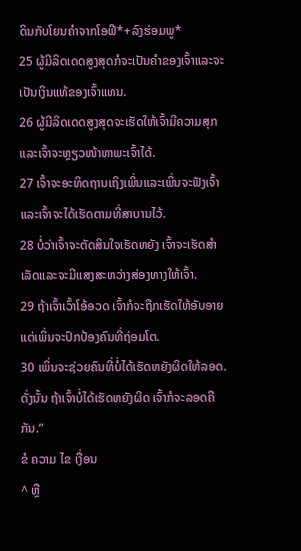ດິນກັບໂຍນຄຳຈາກໂອຟີ*+ລົງຮ່ອມພູ*
25 ຜູ້ມີລິດເດດສູງສຸດກໍຈະເປັນຄຳຂອງເຈົ້າແລະຈະເປັນເງິນແທ້ຂອງເຈົ້າແທນ.
26 ຜູ້ມີລິດເດດສູງສຸດຈະເຮັດໃຫ້ເຈົ້າມີຄວາມສຸກແລະເຈົ້າຈະຫຼຽວໜ້າຫາພະເຈົ້າໄດ້.
27 ເຈົ້າຈະອະທິດຖານເຖິງເພິ່ນແລະເພິ່ນຈະຟັງເຈົ້າແລະເຈົ້າຈະໄດ້ເຮັດຕາມທີ່ສາບານໄວ້.
28 ບໍ່ວ່າເຈົ້າຈະຕັດສິນໃຈເຮັດຫຍັງ ເຈົ້າຈະເຮັດສຳເລັດແລະຈະມີແສງສະຫວ່າງສ່ອງທາງໃຫ້ເຈົ້າ.
29 ຖ້າເຈົ້າເວົ້າໂອ້ອວດ ເຈົ້າກໍຈະຖືກເຮັດໃຫ້ອັບອາຍແຕ່ເພິ່ນຈະປົກປ້ອງຄົນທີ່ຖ່ອມໂຕ.
30 ເພິ່ນຈະຊ່ວຍຄົນທີ່ບໍ່ໄດ້ເຮັດຫຍັງຜິດໃຫ້ລອດ.ດັ່ງນັ້ນ ຖ້າເຈົ້າບໍ່ໄດ້ເຮັດຫຍັງຜິດ ເຈົ້າກໍຈະລອດຄືກັນ.”
ຂໍ ຄວາມ ໄຂ ເງື່ອນ
^ ຫຼື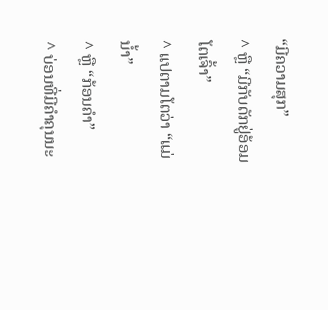“ມີຄວາມສຸກ”
^ ຫຼື “ມີກັບດັກຢູ່ອ້ອມໂຕເຈົ້າ”
^ ແປຕາມໂຕວ່າ “ແມ່ນ້ຳ”
^ ຫຼື “ກ້ອນຄຳ”
^ ບ່ອນທີ່ມີຄຳຄຸນນະ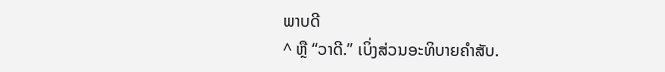ພາບດີ
^ ຫຼື “ວາດີ.” ເບິ່ງສ່ວນອະທິບາຍຄຳສັບ.